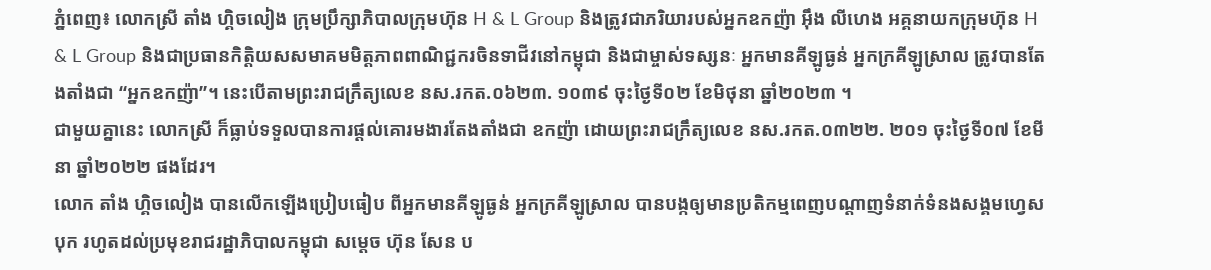ភ្នំពេញ៖ លោកស្រី តាំង ហ្គិចលៀង ក្រុមប្រឹក្សាភិបាលក្រុមហ៊ុន H & L Group និងត្រូវជាភរិយារបស់អ្នកឧកញ៉ា អ៊ឹង លីហេង អគ្គនាយកក្រុមហ៊ុន H & L Group និងជាប្រធានកិត្តិយសសមាគមមិត្តភាពពាណិជ្ជករចិនទាជីវនៅកម្ពុជា និងជាម្ចាស់ទស្សនៈ អ្នកមានគីឡូធ្ងន់ អ្នកក្រគីឡូស្រាល ត្រូវបានតែងតាំងជា “អ្នកឧកញ៉ា”។ នេះបើតាមព្រះរាជក្រឹត្យលេខ នស.រកត.០៦២៣. ១០៣៩ ចុះថ្ងៃទី០២ ខែមិថុនា ឆ្នាំ២០២៣ ។
ជាមួយគ្នានេះ លោកស្រី ក៏ធ្លាប់ទទួលបានការផ្ដល់គោរមងារតែងតាំងជា ឧកញ៉ា ដោយព្រះរាជក្រឹត្យលេខ នស.រកត.០៣២២. ២០១ ចុះថ្ងៃទី០៧ ខែមីនា ឆ្នាំ២០២២ ផងដែរ។
លោក តាំង ហ្គិចលៀង បានលើកឡើងប្រៀបធៀប ពីអ្នកមានគីឡូធ្ងន់ អ្នកក្រគីឡូស្រាល បានបង្កឲ្យមានប្រតិកម្មពេញបណ្ដាញទំនាក់ទំនងសង្គមហ្វេសបុក រហូតដល់ប្រមុខរាជរដ្ឋាភិបាលកម្ពុជា សម្តេច ហ៊ុន សែន ប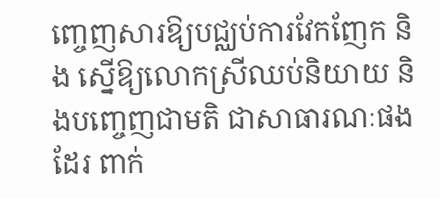ញ្ចេញសារឱ្យបជ្ឈប់ការវែកញែក និង ស្នើឱ្យលោកស្រីឈប់និយាយ និងបញ្ចេញជាមតិ ជាសាធារណៈផងដែរ ពាក់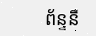ព័ន្ទនឹ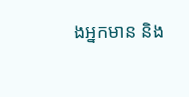ងអ្នកមាន និង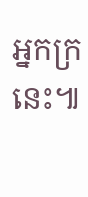អ្នកក្រនេះ៕